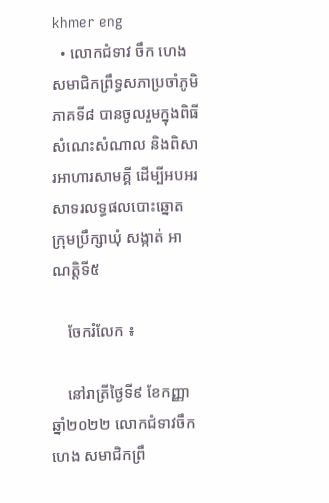khmer eng
  • លោកជំទាវ ចឹក ហេង សមាជិកព្រឹទ្ធសភាប្រចាំភូមិភាគទី៨ បានចូលរួមក្នុងពិធីសំណេះសំណាល និងពិសារអាហារសាមគ្គី ដើម្បីអបអរសាទរលទ្ធផលបោះឆ្នោត ក្រុមប្រឹក្សាឃុំ សង្កាត់ អាណត្តិទី៥

    ចែករំលែក ៖

    នៅរាត្រីថ្ងៃទី៩ ខែកញ្ញា ឆ្នាំ២០២២ លោកជំទាវចឹក ហេង សមាជិកព្រឹ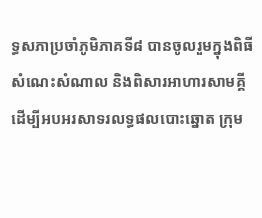ទ្ធសភាប្រចាំភូមិភាគទី៨ បានចូលរួមក្នុងពិធីសំណេះសំណាល និងពិសារអាហារសាមគ្គី ដើម្បីអបអរសាទរលទ្ធផលបោះឆ្នោត ក្រុម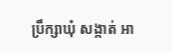ប្រឹក្សាឃុំ សង្កាត់ អា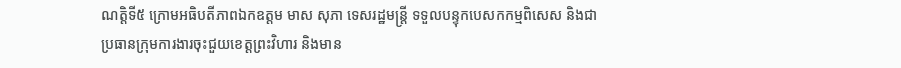ណត្តិទី៥ ក្រោមអធិបតីភាពឯកឧត្តម មាស សុភា ទេសរដ្ឋមន្ត្រី ទទួលបន្ទុកបេសកកម្មពិសេស និងជាប្រធានក្រុមការងារចុះជួយខេត្តព្រះវិហារ និងមាន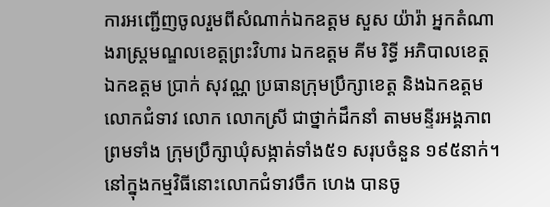ការអញ្ជើញចូលរួមពីសំណាក់ឯកឧត្តម សួស យ៉ារ៉ា អ្នកតំណាងរាស្ត្រមណ្ឌលខេត្តព្រះវិហារ ឯកឧត្តម គីម រិទ្ធី អភិបាលខេត្ត ឯកឧត្តម ប្រាក់ សុវណ្ណ ប្រធានក្រុមប្រឹក្សាខេត្ត និងឯកឧត្តម លោកជំទាវ លោក លោកស្រី ជាថ្នាក់ដឹកនាំ តាមមន្ទីរអង្គភាព ព្រមទាំង ក្រុមប្រឹក្សាឃុំសង្កាត់ទាំង៥១ សរុបចំនួន ១៩៥នាក់។នៅក្នុងកម្មវិធីនោះលោកជំទាវចឹក ហេង បានចូ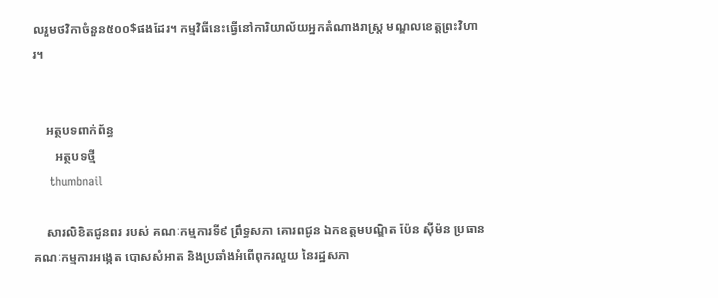លរួមថវិកាចំនួន៥០០$ផងដែរ។ កម្មវិធីនេះធ្វើនៅការិយាល័យអ្នកតំណាងរាស្ត្រ មណ្ឌលខេត្តព្រះវិហារ។


    អត្ថបទពាក់ព័ន្ធ
       អត្ថបទថ្មី
    thumbnail

    សារលិខិតជូនពរ របស់ គណៈកម្មការទី៩ ព្រឹទ្ធសភា គោរពជូន ឯកឧត្តមបណ្ឌិត ប៉ែន ស៊ីម៉ន ប្រធានគណៈកម្មការអង្កេត បោសសំអាត និងប្រឆាំងអំពើពុករលួយ នៃរដ្ឋសភា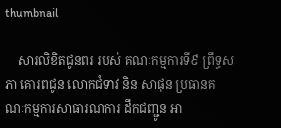thumbnail

    សារលិខិតជូនពរ របស់ គណៈកម្មការទី៩ ព្រឹទ្ធសភា គោរពជូន លោកជំទាវ និន សាផុន ប្រធានគណៈកម្មការសាធារណការ ដឹកជញ្ជូន អា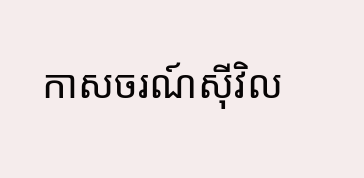កាសចរណ៍ស៊ីវិល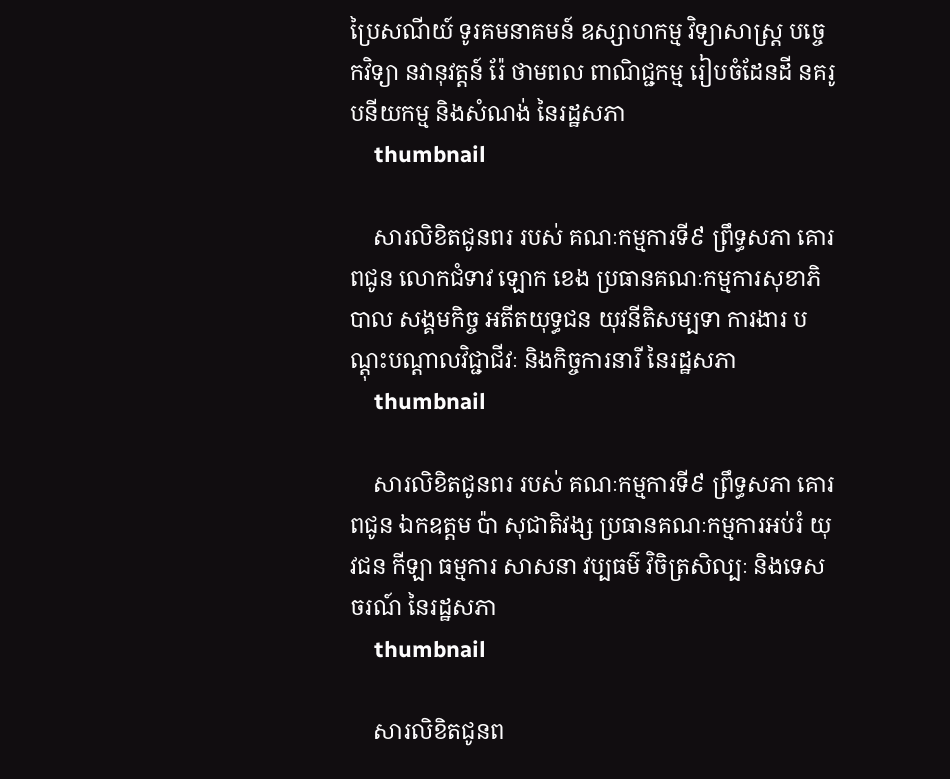ប្រៃសណីយ៍ ទូរគមនាគមន៍ ឧស្សាហកម្ម វិទ្យាសាស្ត្រ បច្ចេកវិទ្យា នវានុវត្តន៍ រ៉ែ ថាមពល ពាណិជ្ជកម្ម រៀបចំដែនដី នគរូបនីយកម្ម និងសំណង់ នៃរដ្ឋសភា
    thumbnail

    សារលិខិតជូនពរ របស់ គណៈកម្មការទី៩ ព្រឹទ្ធសភា គោរពជូន លោកជំទាវ ឡោក ខេង ប្រធានគណៈកម្មការសុខាភិបាល សង្គមកិច្ច អតីតយុទ្ធជន យុវនីតិសម្បទា ការងារ បណ្តុះបណ្តាលវិជ្ជាជីវៈ និងកិច្ចការនារី នៃរដ្ឋសភា
    thumbnail

    សារលិខិតជូនពរ របស់ គណៈកម្មការទី៩ ព្រឹទ្ធសភា គោរពជូន ឯកឧត្តម ប៉ា សុជាតិវង្ស ប្រធានគណៈកម្មការអប់រំ យុវជន កីឡា ធម្មការ សាសនា វប្បធម៌ វិចិត្រសិល្បៈ និងទេសចរណ៍ នៃរដ្ឋសភា
    thumbnail

    សារលិខិតជូនព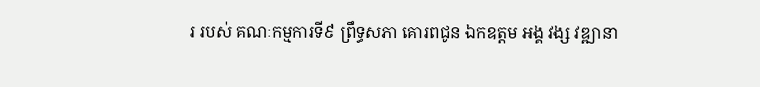រ របស់ គណៈកម្មការទី៩ ព្រឹទ្ធសភា គោរពជូន ឯកឧត្តម អង្គ វង្ស វឌ្ឍានា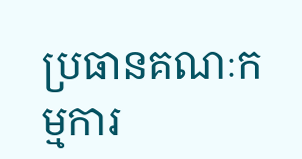ប្រធានគណៈកម្មការ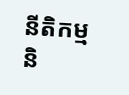នីតិកម្ម និ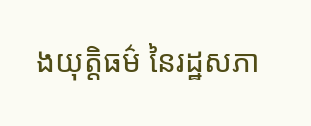ងយុត្តិធម៌ នៃរដ្ឋសភា